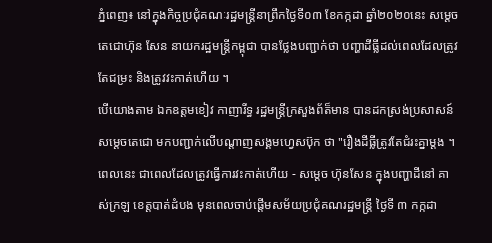ភ្នំពេញ៖ នៅក្នុងកិច្ចប្រជុំគណៈរដ្ឋមន្ត្រីនាព្រឹកថ្ងៃទី០៣ ខែកក្កដា ឆ្នាំ២០២០នេះ សម្តេចតេជោហ៊ុន សែន នាយករដ្ឋមន្រ្តីកម្ពុជា បានថ្លែងបញ្ជាក់ថា បញ្ហាដីធ្លីដល់ពេលដែលត្រូវតែជម្រះ និងត្រូវវះកាត់ហើយ ។
បើយោងតាម ឯកឧត្តមខៀវ កាញារីទ្ធ រដ្ឋមន្រ្តីក្រសួងព័ត៏មាន បានដកស្រង់ប្រសាសន៍សម្តេចតេជោ មកបញ្ជាក់លើបណ្តាញសង្គមហ្វេសប៊ុក ថា "រឿងដីធ្លីត្រូវតែជំរះគ្នាម្តង ។ ពេលនេះ ជាពេលដែលត្រូវធ្វើការវះកាត់ហើយ - សម្តេច ហ៊ុនសែន ក្នុងបញ្ហាដីនៅ គាស់ក្រឡ ខេត្តបាត់ដំបង មុនពេលចាប់ផ្តើមសម័យប្រជុំគណរដ្ឋមន្ត្រី ថ្ងៃទី ៣ កក្កដា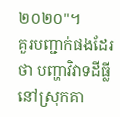២០២០"។
គួរបញ្ជាក់ផងដែរថា បញ្ហាវិវាទដីធ្លី នៅស្រុកគា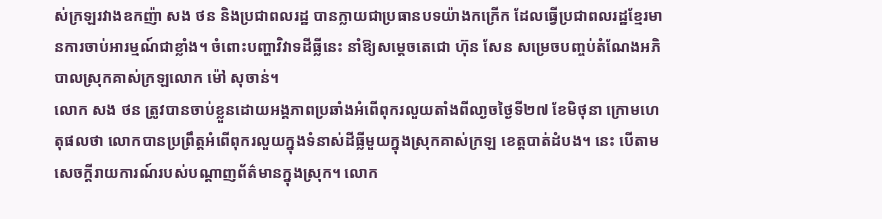ស់ក្រឡរវាងឧកញ៉ា សង ថន និងប្រជាពលរដ្ឋ បានក្លាយជាប្រធានបទយ៉ាងកក្រើក ដែលធ្វើប្រជាពលរដ្ឋខ្មែរមានការចាប់អារម្មណ៍ជាខ្លាំង។ ចំពោះបញ្ហាវិវាទដីធ្លីនេះ នាំឱ្យសម្តេចតេជោ ហ៊ុន សែន សម្រេចបញ្ចប់តំណែងអភិបាលស្រុកគាស់ក្រឡលោក ម៉ៅ សុចាន់។
លោក សង ថន ត្រូវបានចាប់ខ្លួនដោយអង្គភាពប្រឆាំងអំពើពុករលួយតាំងពីលា្ងចថ្ងៃទី២៧ ខែមិថុនា ក្រោមហេតុផលថា លោកបានប្រព្រឹត្តអំពើពុករលួយក្នុងទំនាស់ដីធ្លីមួយក្នុងស្រុកគាស់ក្រឡ ខេត្តបាត់ដំបង។ នេះ បើតាមសេចក្តីរាយការណ៍របស់បណ្តាញព័ត៌មានក្នុងស្រុក។ លោក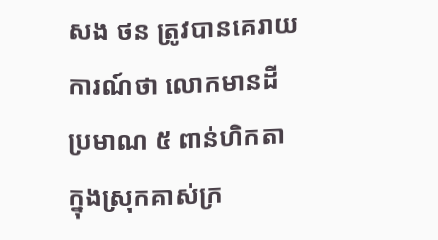សង ថន ត្រូវបានគេរាយការណ៍ថា លោកមានដីប្រមាណ ៥ ពាន់ហិកតា ក្នុងស្រុកគាស់ក្រ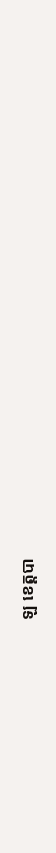ឡ ខេត្តបា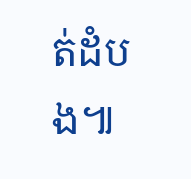ត់ដំបង៕